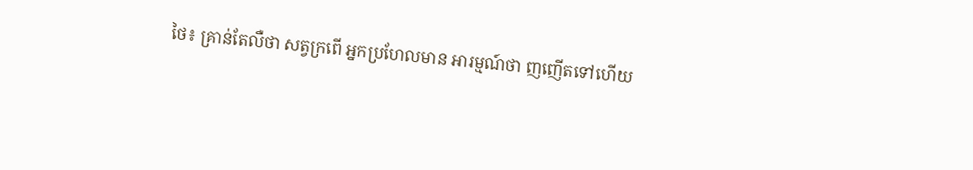ថៃ៖ គ្រាន់តែលឺថា សត្វក្រពើ អ្នកប្រហែលមាន អារម្មណ៍ថា ញញើតទៅហើយ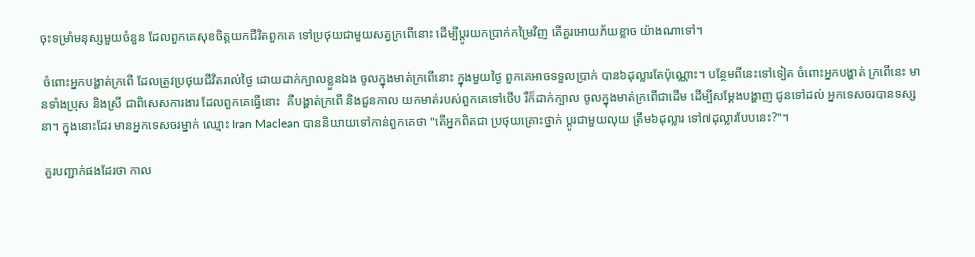ចុះទម្រាំមនុស្សមួយចំនួន ដែលពួកគេសុខចិត្តយកជីវិតពួកគេ ទៅប្រថុយជាមួយសត្វក្រពើនោះ ដើម្បីប្តូរយកប្រាក់កម្រៃវិញ តើគួរអោយភ័យខ្លាច យ៉ាងណាទៅ។

 ចំពោះអ្នកបង្ហាត់ក្រពើ ដែលត្រូវប្រថុយជីវិតរាល់ថ្ងៃ ដោយដាក់ក្បាលខ្លួនឯង ចូលក្នុងមាត់ក្រពើនោះ ក្នុងមួយថ្ងៃ ពួកគេអាចទទួលប្រាក់ បាន៦ដុល្លារតែប៉ុណ្ណោះ។ បន្ថែមពីនេះទៅទៀត ចំពោះអ្នកបង្ហាត់ ក្រពើនេះ មានទាំងប្រុស និងស្រី ជាពិសេសការងារ ដែលពួកគេធ្វើនោះ  គឺបង្ហាត់ក្រពើ និងជួនកាល យកមាត់របស់ពួកគេទៅថើប រឺក៏ដាក់ក្បាល ចូលក្នុងមាត់ក្រពើជាដើម ដើម្បីសម្តែងបង្ហាញ ជូនទៅដល់ អ្នកទេសចរបានទស្សនា។ ក្នុងនោះដែរ មានអ្នកទេសចរម្នាក់ ឈ្មោះ Iran Maclean បាននិយាយទៅកាន់ពួកគេថា "តើអ្នកពិតជា ប្រថុយគ្រោះថ្នាក់ ប្តូរជាមួយលុយ ត្រឹម៦ដុល្លារ ទៅ៧ដុល្លារបែបនេះ?"។

 គួរបញ្ជាក់ផងដែរថា កាល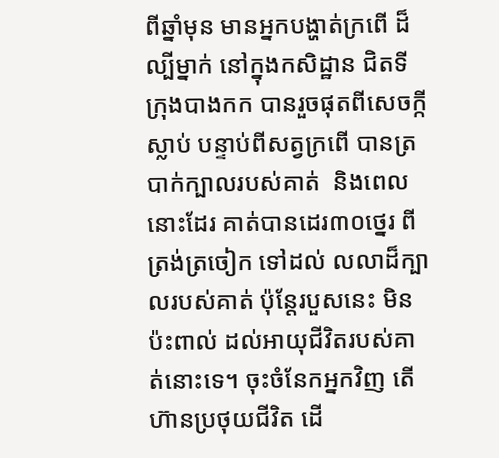ពីឆ្នាំមុន មានអ្នកបង្ហាត់ក្រពើ ដ៏ល្បីម្នាក់ នៅក្នុងកសិដ្ឋាន ជិតទីក្រុងបាងកក បានរួចផុតពីសេចក្កីស្លាប់ បន្ទាប់ពីសត្វក្រពើ បានត្របាក់ក្បាលរបស់គាត់  និងពេលនោះដែរ គាត់បានដេរ៣០ថ្នេរ ពីត្រង់ត្រចៀក ទៅដល់ លលាដ៏ក្បាលរបស់គាត់ ប៉ុន្តែរបួសនេះ មិនប៉ះពាល់ ដល់អាយុជីវិតរបស់គាត់នោះទេ។ ចុះចំនែកអ្នកវិញ តើហ៊ានប្រថុយជីវិត ដើ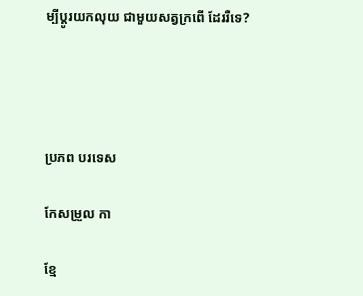ម្បីប្តូរយកលុយ ជាមួយសត្វក្រពើ ដែររឺទេ?




ប្រភព បរទេស

កែសម្រួល កា

ខ្មែ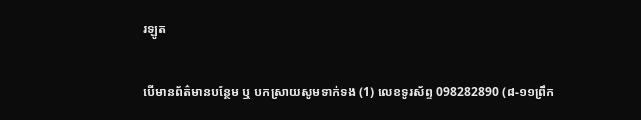រឡូត

បើមានព័ត៌មានបន្ថែម ឬ បកស្រាយសូមទាក់ទង (1) លេខទូរស័ព្ទ 098282890 (៨-១១ព្រឹក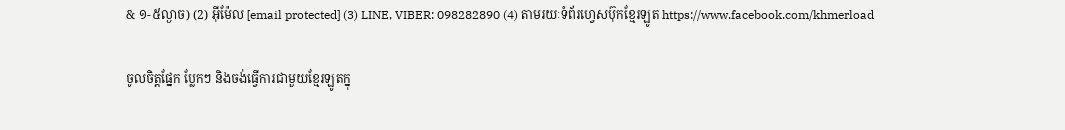& ១-៥ល្ងាច) (2) អ៊ីម៉ែល [email protected] (3) LINE, VIBER: 098282890 (4) តាមរយៈទំព័រហ្វេសប៊ុកខ្មែរឡូត https://www.facebook.com/khmerload

ចូលចិត្តផ្នែក ប្លែកៗ និងចង់ធ្វើការជាមួយខ្មែរឡូតក្នុ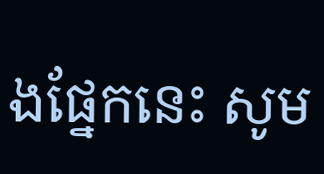ងផ្នែកនេះ សូម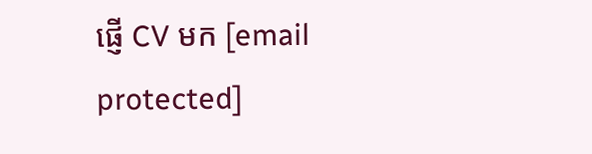ផ្ញើ CV មក [email protected]